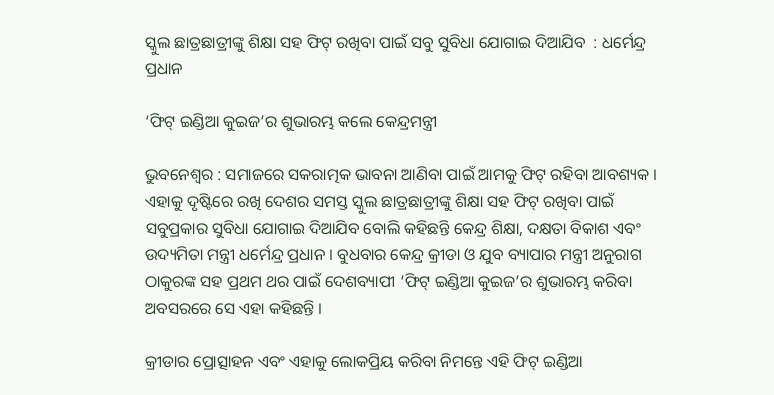ସ୍କୁଲ ଛାତ୍ରଛାତ୍ରୀଙ୍କୁ ଶିକ୍ଷା ସହ ଫିଟ୍ ରଖିବା ପାଇଁ ସବୁ ସୁବିଧା ଯୋଗାଇ ଦିଆଯିବ  : ଧର୍ମେନ୍ଦ୍ର ପ୍ରଧାନ

‘ଫିଟ୍ ଇଣ୍ଡିଆ କୁଇଜ’ର ଶୁଭାରମ୍ଭ କଲେ କେନ୍ଦ୍ରମନ୍ତ୍ରୀ

ଭୁବନେଶ୍ୱର : ସମାଜରେ ସକରାତ୍ମକ ଭାବନା ଆଣିବା ପାଇଁ ଆମକୁ ଫିଟ୍ ରହିବା ଆବଶ୍ୟକ । ଏହାକୁ ଦୃଷ୍ଟିରେ ରଖି ଦେଶର ସମସ୍ତ ସ୍କୁଲ ଛାତ୍ରଛାତ୍ରୀଙ୍କୁ ଶିକ୍ଷା ସହ ଫିଟ୍ ରଖିବା ପାଇଁ ସବୁପ୍ରକାର ସୁବିଧା ଯୋଗାଇ ଦିଆଯିବ ବୋଲି କହିଛନ୍ତି କେନ୍ଦ୍ର ଶିକ୍ଷା, ଦକ୍ଷତା ବିକାଶ ଏବଂ ଉଦ୍ୟମିତା ମନ୍ତ୍ରୀ ଧର୍ମେନ୍ଦ୍ର ପ୍ରଧାନ । ବୁଧବାର କେନ୍ଦ୍ର କ୍ରୀଡା ଓ ଯୁବ ବ୍ୟାପାର ମନ୍ତ୍ରୀ ଅନୁରାଗ ଠାକୁରଙ୍କ ସହ ପ୍ରଥମ ଥର ପାଇଁ ଦେଶବ୍ୟାପୀ ‘ଫିଟ୍ ଇଣ୍ଡିଆ କୁଇଜ’ର ଶୁଭାରମ୍ଭ କରିବା ଅବସରରେ ସେ ଏହା କହିଛନ୍ତି ।

କ୍ରୀଡାର ପ୍ରୋତ୍ସାହନ ଏବଂ ଏହାକୁ ଲୋକପ୍ରିୟ କରିବା ନିମନ୍ତେ ଏହି ଫିଟ୍ ଇଣ୍ଡିଆ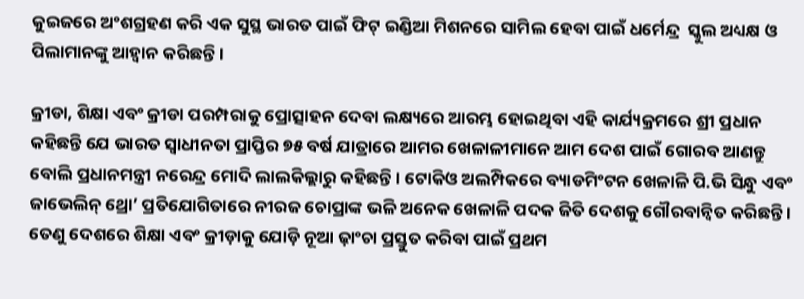କୁଇଜରେ ଅଂଶଗ୍ରହଣ କରି ଏକ ସୁସ୍ଥ ଭାରତ ପାଇଁ ଫିଟ୍ ଇଣ୍ଡିଆ ମିଶନରେ ସାମିଲ ହେବା ପାଇଁ ଧର୍ମେନ୍ଦ୍ର  ସ୍କୁଲ ଅଧ୍ୟକ୍ଷ ଓ ପିଲାମାନଙ୍କୁ ଆହ୍ବାନ କରିଛନ୍ତି ।

କ୍ରୀଡା, ଶିକ୍ଷା ଏବଂ କ୍ରୀଡା ପରମ୍ପରାକୁ ପ୍ରୋତ୍ସାହନ ଦେବା ଲକ୍ଷ୍ୟରେ ଆରମ୍ଭ ହୋଇଥିବା ଏହି କାର୍ଯ୍ୟକ୍ରମରେ ଶ୍ରୀ ପ୍ରଧାନ କହିଛନ୍ତି ଯେ ଭାରତ ସ୍ୱାଧୀନତା ପ୍ରାପ୍ତିର ୭୫ ବର୍ଷ ଯାତ୍ରାରେ ଆମର ଖେଳାଳୀମାନେ ଆମ ଦେଶ ପାଇଁ ଗୋରବ ଆଣନ୍ତୁ ବୋଲି ପ୍ରଧାନମନ୍ତ୍ରୀ ନରେନ୍ଦ୍ର ମୋଦି ଲାଲକିଲ୍ଲାରୁ କହିଛନ୍ତି । ଟୋକିଓ ଅଲମ୍ପିକରେ ବ୍ୟାଡମିଂଟନ ଖେଳାଳି ପି.ଭି ସିନ୍ଧୁ ଏବଂ ଜାଭେଲିନ୍ ଥ୍ରୋ’ ପ୍ରତିଯୋଗିତାରେ ନୀରଜ ଚୋପ୍ରାଙ୍କ ଭଳି ଅନେକ ଖେଳାଳି ପଦକ ଜିତି ଦେଶକୁ ଗୌରବାନ୍ୱିତ କରିଛନ୍ତି । ତେଣୁ ଦେଶରେ ଶିକ୍ଷା ଏବଂ କ୍ରୀଡ଼ାକୁ ଯୋଡ଼ି ନୂଆ ଢ଼ାଂଚା ପ୍ରସ୍ତୁତ କରିବା ପାଇଁ ପ୍ରଥମ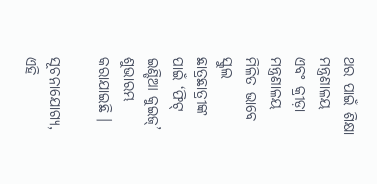ଥର ପାଇଁ ଶିକ୍ଷା ମନ୍ତ୍ରଣାଳୟ ଏବଂ କ୍ରୀଡ଼ା ମନ୍ତ୍ରଣାଳୟ ମିଳିତ ଭାବେ ସ୍କୁଲ ଛାତ୍ରଛାତ୍ରୀଙ୍କ ପାଇଁ ‘ଫିଟ୍ ଇଣ୍ଡିଆ କୁଇଜ୍’ ଶୁଭାରମ୍ଭ କରାଯାଇଛି ।

ସୂଚନାଯୋଗ୍ୟ, ଏହି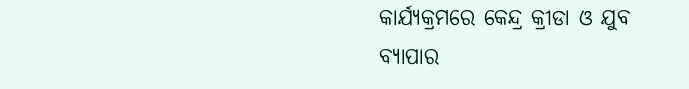କାର୍ଯ୍ୟକ୍ରମରେ କେନ୍ଦ୍ର କ୍ରୀଡା ଓ ଯୁବ ବ୍ୟାପାର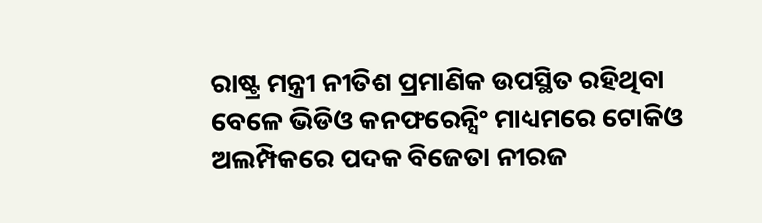ରାଷ୍ଟ୍ର ମନ୍ତ୍ରୀ ନୀତିଶ ପ୍ରମାଣିକ ଉପସ୍ଥିତ ରହିଥିବା ବେଳେ ଭିଡିଓ କନଫରେନ୍ସିଂ ମାଧ୍ୟମରେ ଟୋକିଓ ଅଲମ୍ପିକରେ ପଦକ ବିଜେତା ନୀରଜ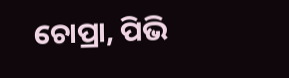ଚୋପ୍ରା, ପିଭି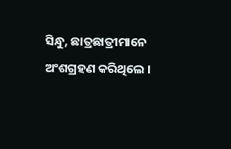ସିନ୍ଧୁ, ଛାତ୍ରଛାତ୍ରୀମାନେ ଅଂଶଗ୍ରହଣ କରିଥିଲେ ।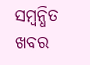ସମ୍ବନ୍ଧିତ ଖବର